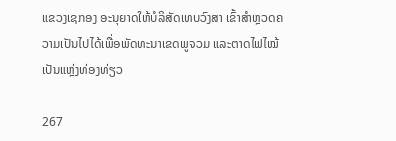ແຂວງເຊກອງ ອະນຸຍາດໃຫ້ບໍລິສັດເທບວົງສາ ເຂົ້າສໍາຫຼວດຄວາມເປັນໄປໄດ້ເພື່ອພັດທະນາເຂດພູຈວມ ແລະຕາດໄຟໄໝ້ ເປັນແຫຼ່ງທ່ອງທ່ຽວ

267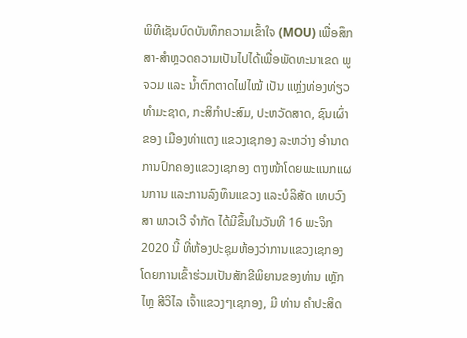ພິທີເຊັນບົດບັນທຶກຄວາມເຂົ້າໃຈ (MOU) ເພື່ອສຶກສາ-ສໍາຫຼວດຄວາມເປັນໄປໄດ້ເພື່ອພັດທະນາເຂດ ພູຈວມ ແລະ ນໍ້າຕົກຕາດໄຟໄໝ້ ເປັນ ແຫຼ່ງທ່ອງທ່ຽວທໍາມະຊາດ, ກະສິກໍາປະສົມ, ປະຫວັດສາດ, ຊົນເຜົ່າ ຂອງ ເມືອງທ່າແຕງ ແຂວງເຊກອງ ລະຫວ່າງ ອໍານາດການປົກຄອງແຂວງເຊກອງ ຕາງໜ້າໂດຍພະແນກແຜນການ ແລະການລົງທຶນແຂວງ ແລະບໍລິສັດ ເທບວົງສາ ພາວເວີ ຈໍາກັດ ໄດ້ມີຂຶ້ນໃນວັນທີ 16 ພະຈິກ 2020 ນີ້ ທີ່ຫ້ອງປະຊຸມຫ້ອງວ່າການແຂວງເຊກອງ ໂດຍການເຂົ້າຮ່ວມເປັນສັກຂີພິຍານຂອງທ່ານ ເຫຼັກໄຫຼ ສີວິໄລ ເຈົ້າແຂວງໆເຊກອງ, ມີ ທ່ານ ຄໍາປະສິດ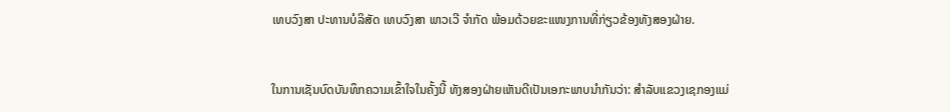ເທບວົງສາ ປະທານບໍລິສັດ ເທບວົງສາ ພາວເວີ ຈໍາກັດ ພ້ອມດ້ວຍຂະແໜງການທີ່ກ່ຽວຂ້ອງທັງສອງຝ່າຍ.


ໃນການເຊັນບົດບັນທຶກຄວາມເຂົ້າໃຈໃນຄັ້ງນີ້ ທັງສອງຝ່າຍເຫັນດີເປັນເອກະພາບນໍາກັນວ່າ: ສໍາລັບແຂວງເຊກອງແມ່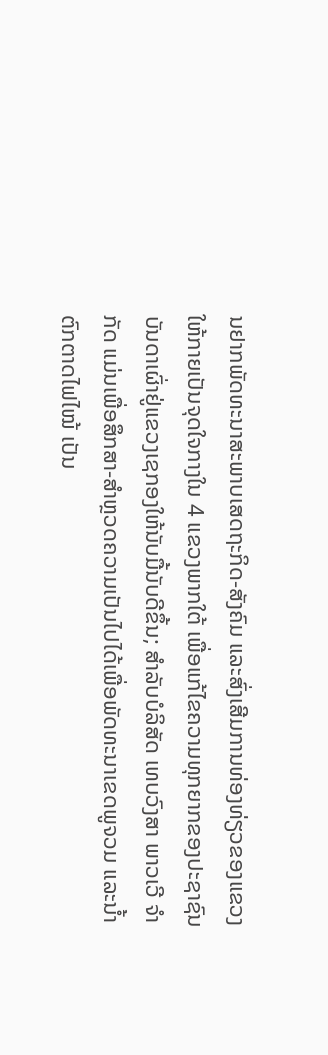ນຢາກພັດທະນາສະພາບເສດຖະກິດ-ສັງຄົມ ແລະສົ່ງເສີມການທ່ອງທ່ຽວຂອງແຂວງໃຫ້ກາຍເປັນຈຸດໃຈກາງໃນ 4 ແຂວງພາກໃຕ້ ເພື່ອແກ້ໄຂຄວາມທຸກຍາກຂອງປະຊາຊົນບັນດາເຜົ່າຢູ່ແຂວງເຊກອງໃຫ້ນັບມື້ນັບດີຂຶ້ນ; ສໍາລັບບໍລິສັດ ເທບວົງສາ ພາວເວີ ຈໍາກັດ ແມ່ນເພື່ອສຶກສາ-ສໍາຫຼວດຄວາມເປັນໄປໄດ້ເພື່ອພັດທະນາເຂດພູຈວມ ແລະນໍ້າຕົກຕາດໄຟໄໝ້ ເປັນ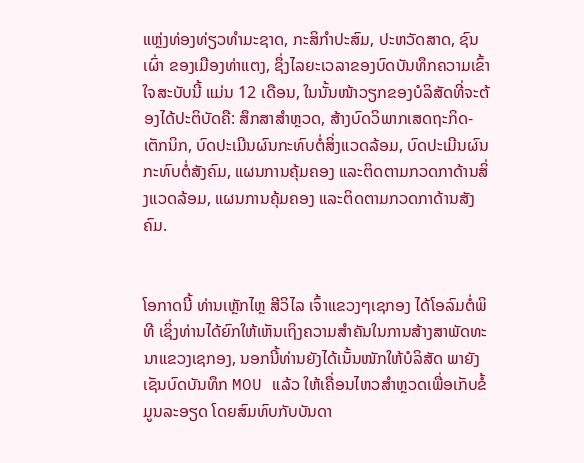ແຫຼ່ງທ່ອງທ່ຽວທໍາມະຊາດ, ກະສິກໍາປະສົມ, ປະຫວັດສາດ, ຊົນເຜົ່າ ຂອງເມືອງທ່າແຕງ, ຊຶ່ງໄລຍະເວລາຂອງບົດບັນທຶກຄວາມເຂົ້າໃຈສະບັບນີ້ ແມ່ນ 12 ເດືອນ, ໃນນັ້ນໜ້າວຽກຂອງບໍລິສັດທີ່ຈະຕ້ອງໄດ້ປະຕິບັດຄື: ສຶກສາສໍາຫຼວດ, ສ້າງບົດວິພາກເສດຖະກິດ-ເຕັກນິກ, ບົດປະເມີນຜົນກະທົບຕໍ່ສິ່ງແວດລ້ອມ, ບົດປະເມີນຜົນກະທົບຕໍ່ສັງຄົມ, ແຜນການຄຸ້ມຄອງ ແລະຕິດຕາມກວດກາດ້ານສິ່ງແວດລ້ອມ, ແຜນການຄຸ້ມຄອງ ແລະຕິດຕາມກວດກາດ້ານສັງຄົມ.


ໂອກາດນີ້ ທ່ານເຫຼັກໄຫຼ ສີວິໄລ ເຈົ້າແຂວງໆເຊກອງ ໄດ້ໂອລົມຕໍ່ພິທີ ເຊິ່ງທ່ານໄດ້ຍົກໃຫ້ເຫັນເຖິງຄວາມສໍາຄັນໃນການສ້າງສາພັດທະນາແຂວງເຊກອງ, ນອກນີ້ທ່ານຍັງໄດ້ເນັ້ນໜັກໃຫ້ບໍລິສັດ ພາຍັງເຊັນບົດບັນທຶກ MOU ແລ້ວ ໃຫ້ເຄື່ອນໄຫວສໍາຫຼວດເພື່ອເກັບຂໍ້ມູນລະອຽດ ໂດຍສົມທົບກັບບັນດາ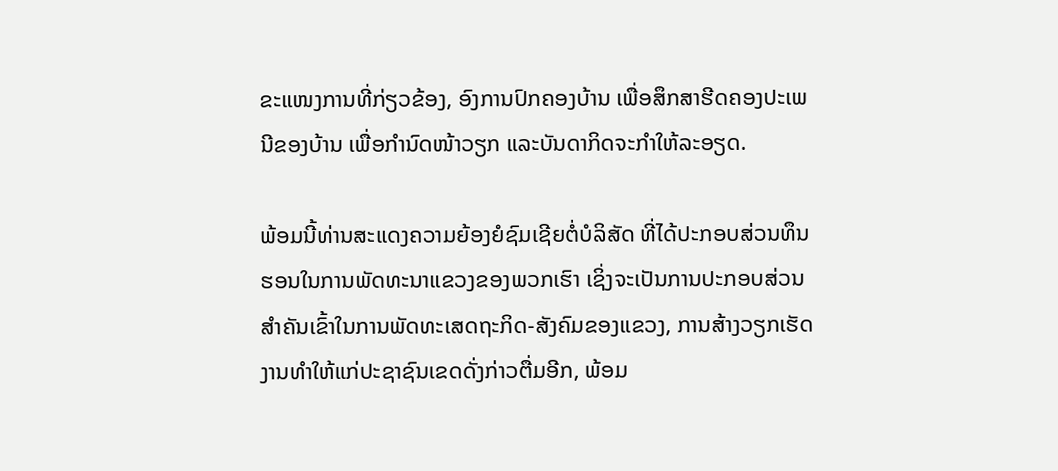ຂະແໜງການທີ່ກ່ຽວຂ້ອງ, ອົງການປົກຄອງບ້ານ ເພື່ອສຶກສາຮີດຄອງປະເພນີຂອງບ້ານ ເພື່ອກໍານົດໜ້າວຽກ ແລະບັນດາກິດຈະກໍາໃຫ້ລະອຽດ.

ພ້ອມນີ້ທ່ານສະແດງຄວາມຍ້ອງຍໍຊົມເຊີຍຕໍ່ບໍລິສັດ ທີ່ໄດ້ປະກອບສ່ວນທຶນຮອນໃນການພັດທະນາແຂວງຂອງພວກເຮົາ ເຊິ່ງຈະເປັນການປະກອບສ່ວນສໍາຄັນເຂົ້າໃນການພັດທະເສດຖະກິດ-ສັງຄົມຂອງແຂວງ, ການສ້າງວຽກເຮັດງານທໍາໃຫ້ແກ່ປະຊາຊົນເຂດດັ່ງກ່າວຕື່ມອີກ, ພ້ອມ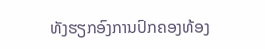ທັງຮຽກອົງການປົກຄອງທ້ອງ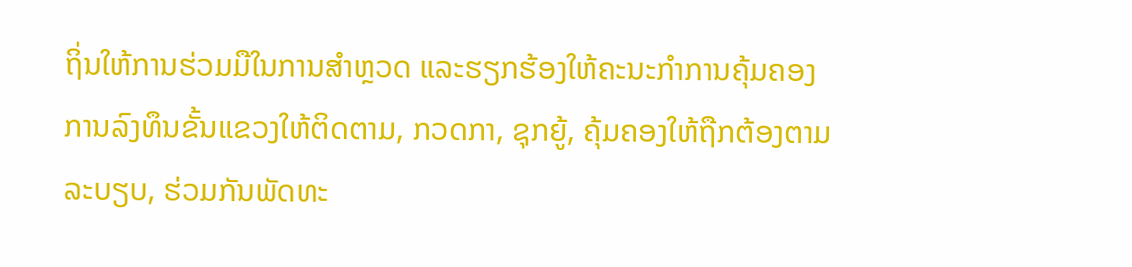ຖິ່ນໃຫ້ການຮ່ວມມືໃນການສໍາຫຼວດ ແລະຮຽກຮ້ອງໃຫ້ຄະນະກໍາການຄຸ້ມຄອງການລົງທຶນຂັ້ນແຂວງໃຫ້ຕິດຕາມ, ກວດກາ, ຊຸກຍູ້, ຄຸ້ມຄອງໃຫ້ຖືກຕ້ອງຕາມລະບຽບ, ຮ່ວມກັນພັດທະ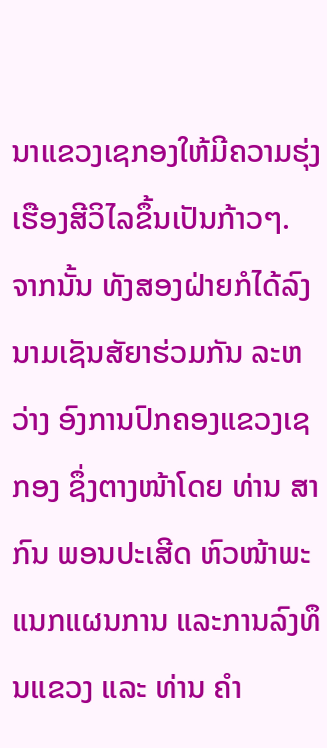ນາແຂວງເຊກອງໃຫ້ມີຄວາມຮຸ່ງເຮືອງສີວິໄລຂຶ້ນເປັນກ້າວໆ.
ຈາກນັ້ນ ທັງສອງຝ່າຍກໍໄດ້ລົງນາມເຊັນສັຍາຮ່ວມກັນ ລະຫວ່າງ ອົງການປົກຄອງແຂວງເຊກອງ ຊຶ່ງຕາງໜ້າໂດຍ ທ່ານ ສາກົນ ພອນປະເສີດ ຫົວໜ້າພະແນກແຜນການ ແລະການລົງທຶນແຂວງ ແລະ ທ່ານ ຄໍາ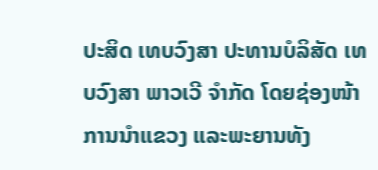ປະສິດ ເທບວົງສາ ປະທານບໍລິສັດ ເທບວົງສາ ພາວເວີ ຈໍາກັດ ໂດຍຊ່ອງໜ້າການນໍາແຂວງ ແລະພະຍານທັງ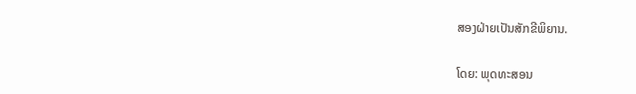ສອງຝ່າຍເປັນສັກຂີພິຍານ.

ໂດຍ: ພຸດທະສອນ